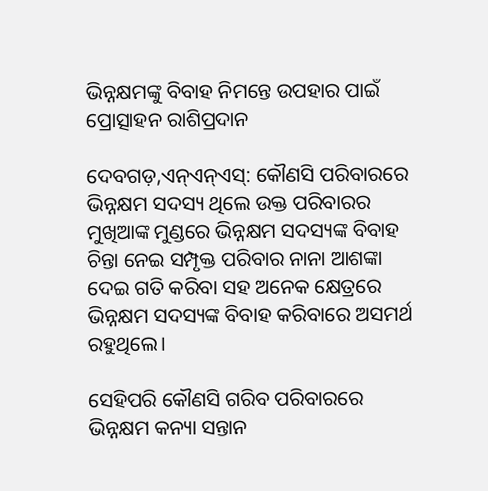ଭିନ୍ନକ୍ଷମଙ୍କୁ ବିବାହ ନିମନ୍ତେ ଉପହାର ପାଇଁ ପ୍ରୋତ୍ସାହନ ରାଶିପ୍ରଦାନ

ଦେବଗଡ଼,ଏନ୍ଏନ୍ଏସ୍: କୌଣସି ପରିବାରରେ ଭିନ୍ନକ୍ଷମ ସଦସ୍ୟ ଥିଲେ ଉକ୍ତ ପରିବାରର ମୁଖିଆଙ୍କ ମୁଣ୍ଡରେ ଭିନ୍ନକ୍ଷମ ସଦସ୍ୟଙ୍କ ବିବାହ ଚିନ୍ତା ନେଇ ସମ୍ପୃକ୍ତ ପରିବାର ନାନା ଆଶଙ୍କା ଦେଇ ଗତି କରିବା ସହ ଅନେକ କ୍ଷେତ୍ରରେ ଭିନ୍ନକ୍ଷମ ସଦସ୍ୟଙ୍କ ବିବାହ କରିବାରେ ଅସମର୍ଥ ରହୁଥିଲେ।

ସେହିପରି କୌଣସି ଗରିବ ପରିବାରରେ ଭିନ୍ନକ୍ଷମ କନ୍ୟା ସନ୍ତାନ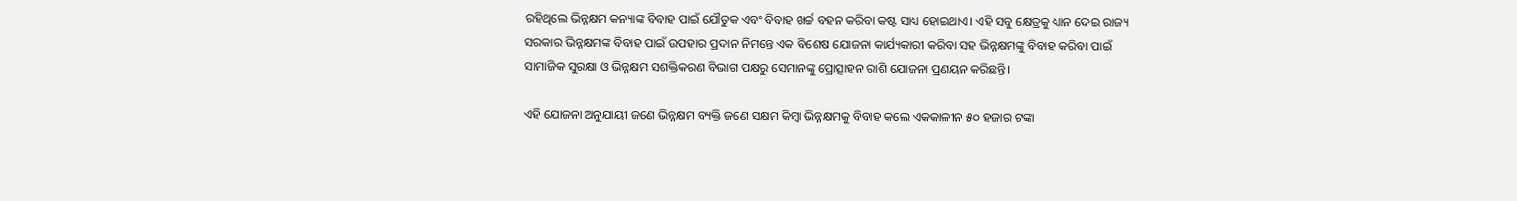ରହିଥିଲେ ଭିନ୍ନକ୍ଷମ କନ୍ୟାଙ୍କ ବିବାହ ପାଇଁ ଯୌତୁକ ଏବଂ ବିବାହ ଖର୍ଚ୍ଚ ବହନ କରିବା କଷ୍ଟ ସାଧ୍ୟ ହୋଇଥାଏ। ଏହି ସବୁ କ୍ଷେତ୍ରକୁ ଧ୍ୟାନ ଦେଇ ରାଜ୍ୟ ସରକାର ଭିନ୍ନକ୍ଷମଙ୍କ ବିବାହ ପାଇଁ ଉପହାର ପ୍ରଦାନ ନିମନ୍ତେ ଏକ ବିଶେଷ ଯୋଜନା କାର୍ଯ୍ୟକାରୀ କରିବା ସହ ଭିନ୍ନକ୍ଷମଙ୍କୁ ବିବାହ କରିବା ପାଇଁ ସାମାଜିକ ସୁରକ୍ଷା ଓ ଭିନ୍ନକ୍ଷମ ସଶକ୍ତିକରଣ ବିଭାଗ ପକ୍ଷରୁ ସେମାନଙ୍କୁ ପ୍ରୋତ୍ସାହନ ରାଶି ଯୋଜନା ପ୍ରଣୟନ କରିଛନ୍ତି।

ଏହି ଯୋଜନା ଅନୁଯାୟୀ ଜଣେ ଭିନ୍ନକ୍ଷମ ବ୍ୟକ୍ତି ଜଣେ ସକ୍ଷମ କିମ୍ବା ଭିନ୍ନକ୍ଷମକୁ ବିବାହ କଲେ ଏକକାଳୀନ ୫୦ ହଜାର ଟଙ୍କା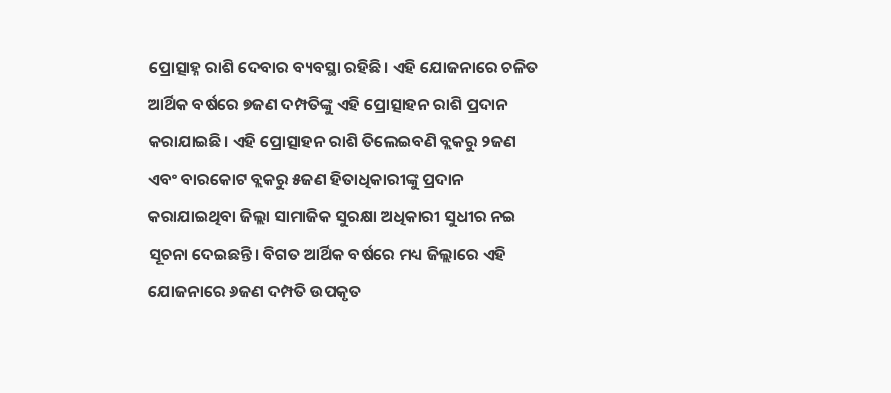ପ୍ରୋତ୍ସାହ୍ନ ରାଶି ଦେବାର ବ୍ୟବସ୍ଥା ରହିଛି। ଏହି ଯୋଜନାରେ ଚଳିତ ଆର୍ଥିକ ବର୍ଷରେ ୭ଜଣ ଦମ୍ପତିଙ୍କୁ ଏହି ପ୍ରୋତ୍ସାହନ ରାଶି ପ୍ରଦାନ କରାଯାଇଛି। ଏହି ପ୍ରୋତ୍ସାହନ ରାଶି ତିଲେଇବଣି ବ୍ଲକରୁ ୨ଜଣ ଏବଂ ବାରକୋଟ ବ୍ଲକରୁ ୫ଜଣ ହିତାଧିକାରୀଙ୍କୁ ପ୍ରଦାନ କରାଯାଇଥିବା ଜିଲ୍ଲା ସାମାଜିକ ସୁରକ୍ଷା ଅଧିକାରୀ ସୁଧୀର ନଇ ସୂଚନା ଦେଇଛନ୍ତି। ବିଗତ ଆର୍ଥିକ ବର୍ଷରେ ମଧ୍ୟ ଜିଲ୍ଲାରେ ଏହି ଯୋଜନାରେ ୬ଜଣ ଦମ୍ପତି ଉପକୃତ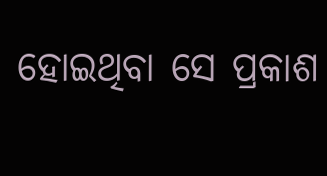ହୋଇଥିବା ସେ ପ୍ରକାଶ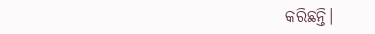କରିଛନ୍ତି।